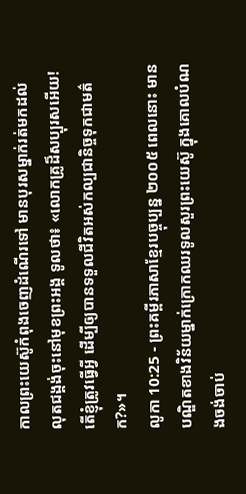កាលព្រះយេស៊ូកំពុងចេញដំណើរទៅ មានបុរសម្នាក់រត់មកដល់ លុតជង្គង់ចុះនៅមុខព្រះអង្គ ទូលថា៖ «លោកគ្រូដ៏សប្បុរសអើយ! តើខ្ញុំត្រូវធ្វើអ្វី ដើម្បីឲ្យបានទទួលជីវិតអស់កល្បជានិច្ចទុកជាមត៌ក?»។
លូកា 10:25 - ព្រះគម្ពីរភាសាខ្មែរបច្ចុប្បន្ន ២០០៥ ពេលនោះ មានបណ្ឌិតខាងវិន័យម្នាក់ក្រោកឈរទូលសួរព្រះយេស៊ូ ក្នុងគោលបំណងចង់ចាប់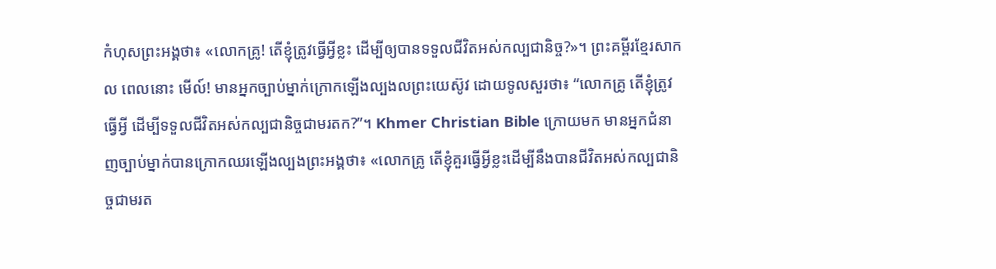កំហុសព្រះអង្គថា៖ «លោកគ្រូ! តើខ្ញុំត្រូវធ្វើអ្វីខ្លះ ដើម្បីឲ្យបានទទួលជីវិតអស់កល្បជានិច្ច?»។ ព្រះគម្ពីរខ្មែរសាកល ពេលនោះ មើល៍! មានអ្នកច្បាប់ម្នាក់ក្រោកឡើងល្បងលព្រះយេស៊ូវ ដោយទូលសួរថា៖ “លោកគ្រូ តើខ្ញុំត្រូវធ្វើអ្វី ដើម្បីទទួលជីវិតអស់កល្បជានិច្ចជាមរតក?”។ Khmer Christian Bible ក្រោយមក មានអ្នកជំនាញច្បាប់ម្នាក់បានក្រោកឈរឡើងល្បងព្រះអង្គថា៖ «លោកគ្រូ តើខ្ញុំគួរធ្វើអ្វីខ្លះដើម្បីនឹងបានជីវិតអស់កល្បជានិច្ចជាមរត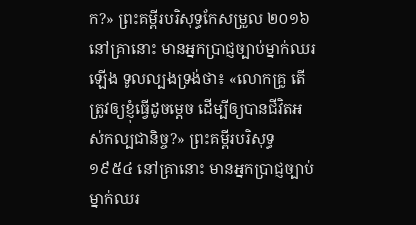ក?» ព្រះគម្ពីរបរិសុទ្ធកែសម្រួល ២០១៦ នៅគ្រានោះ មានអ្នកប្រាជ្ញច្បាប់ម្នាក់ឈរឡើង ទូលល្បងទ្រង់ថា៖ «លោកគ្រូ តើត្រូវឲ្យខ្ញុំធ្វើដូចម្តេច ដើម្បីឲ្យបានជីវិតអស់កល្បជានិច្ច?» ព្រះគម្ពីរបរិសុទ្ធ ១៩៥៤ នៅគ្រានោះ មានអ្នកប្រាជ្ញច្បាប់ម្នាក់ឈរ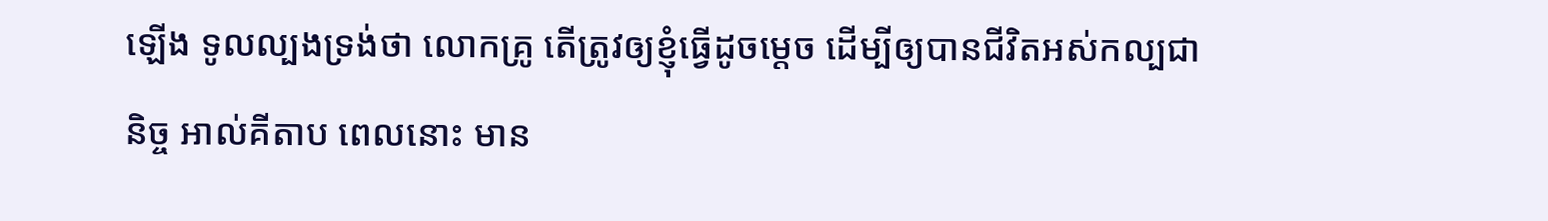ឡើង ទូលល្បងទ្រង់ថា លោកគ្រូ តើត្រូវឲ្យខ្ញុំធ្វើដូចម្តេច ដើម្បីឲ្យបានជីវិតអស់កល្បជានិច្ច អាល់គីតាប ពេលនោះ មាន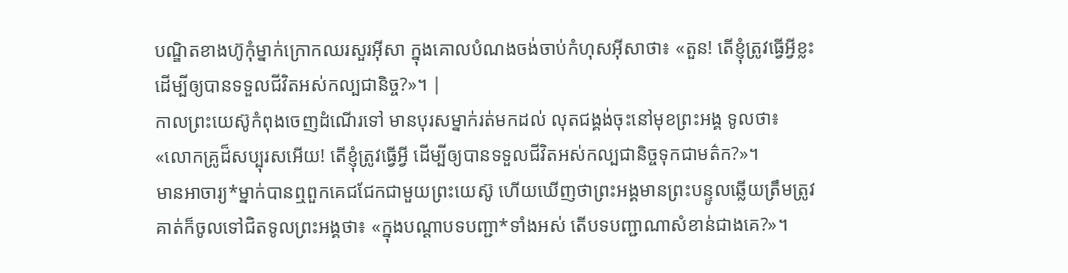បណ្ឌិតខាងហ៊ូកុំម្នាក់ក្រោកឈរសួរអ៊ីសា ក្នុងគោលបំណងចង់ចាប់កំហុសអ៊ីសាថា៖ «តួន! តើខ្ញុំត្រូវធ្វើអ្វីខ្លះ ដើម្បីឲ្យបានទទួលជីវិតអស់កល្បជានិច្ច?»។ |
កាលព្រះយេស៊ូកំពុងចេញដំណើរទៅ មានបុរសម្នាក់រត់មកដល់ លុតជង្គង់ចុះនៅមុខព្រះអង្គ ទូលថា៖ «លោកគ្រូដ៏សប្បុរសអើយ! តើខ្ញុំត្រូវធ្វើអ្វី ដើម្បីឲ្យបានទទួលជីវិតអស់កល្បជានិច្ចទុកជាមត៌ក?»។
មានអាចារ្យ*ម្នាក់បានឮពួកគេជជែកជាមួយព្រះយេស៊ូ ហើយឃើញថាព្រះអង្គមានព្រះបន្ទូលឆ្លើយត្រឹមត្រូវ គាត់ក៏ចូលទៅជិតទូលព្រះអង្គថា៖ «ក្នុងបណ្ដាបទបញ្ជា*ទាំងអស់ តើបទបញ្ជាណាសំខាន់ជាងគេ?»។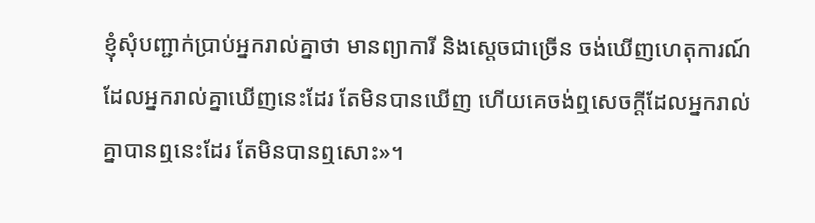ខ្ញុំសុំបញ្ជាក់ប្រាប់អ្នករាល់គ្នាថា មានព្យាការី និងស្ដេចជាច្រើន ចង់ឃើញហេតុការណ៍ដែលអ្នករាល់គ្នាឃើញនេះដែរ តែមិនបានឃើញ ហើយគេចង់ឮសេចក្ដីដែលអ្នករាល់គ្នាបានឮនេះដែរ តែមិនបានឮសោះ»។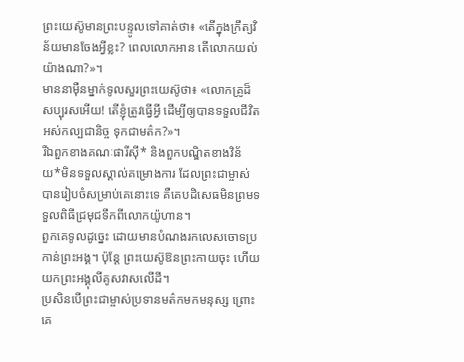ព្រះយេស៊ូមានព្រះបន្ទូលទៅគាត់ថា៖ «តើក្នុងក្រឹត្យវិន័យមានចែងអ្វីខ្លះ? ពេលលោកអាន តើលោកយល់យ៉ាងណា?»។
មាននាម៉ឺនម្នាក់ទូលសួរព្រះយេស៊ូថា៖ «លោកគ្រូដ៏សប្បុរសអើយ! តើខ្ញុំត្រូវធ្វើអ្វី ដើម្បីឲ្យបានទទួលជីវិតអស់កល្បជានិច្ច ទុកជាមត៌ក?»។
រីឯពួកខាងគណៈផារីស៊ី* និងពួកបណ្ឌិតខាងវិន័យ*មិនទទួលស្គាល់គម្រោងការ ដែលព្រះជាម្ចាស់បានរៀបចំសម្រាប់គេនោះទេ គឺគេបដិសេធមិនព្រមទទួលពិធីជ្រមុជទឹកពីលោកយ៉ូហាន។
ពួកគេទូលដូច្នេះ ដោយមានបំណងរកលេសចោទប្រកាន់ព្រះអង្គ។ ប៉ុន្តែ ព្រះយេស៊ូឱនព្រះកាយចុះ ហើយយកព្រះអង្គុលីគូសវាសលើដី។
ប្រសិនបើព្រះជាម្ចាស់ប្រទានមត៌កមកមនុស្ស ព្រោះគេ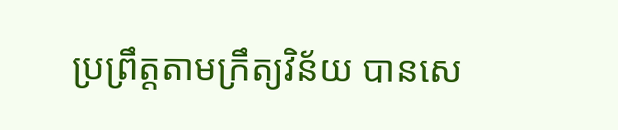ប្រព្រឹត្តតាមក្រឹត្យវិន័យ បានសេ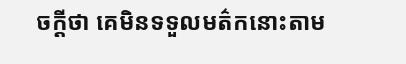ចក្ដីថា គេមិនទទួលមត៌កនោះតាម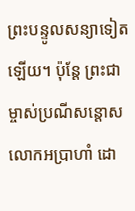ព្រះបន្ទូលសន្យាទៀតឡើយ។ ប៉ុន្តែ ព្រះជាម្ចាស់ប្រណីសន្ដោសលោកអប្រាហាំ ដោ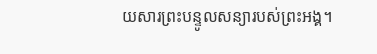យសារព្រះបន្ទូលសន្យារបស់ព្រះអង្គ។